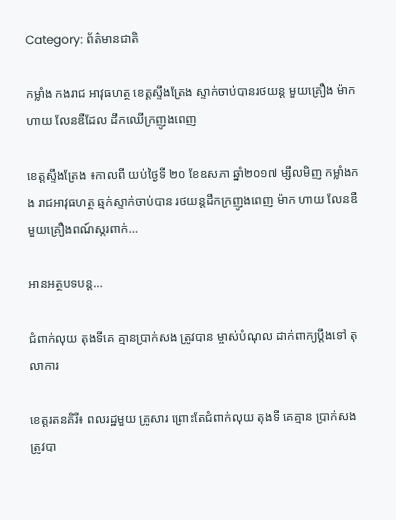Category: ព័ត៌មានជាតិ

កម្លាំង កងរាជ អាវុធហត្ថ ខេត្តស្ទឹងត្រែង ស្ទាក់ចាប់បានរថយន្ត មួយគ្រឿង ម៉ាក ហាយ លែនឌឺដែល ដឹកឈើក្រញូងពេញ

ខេត្តស្ទឹងត្រែង ៖កាលពី យប់ថ្ងៃទី ២០ ខែឧសភា ឆ្នាំ២០១៧ ម្សឹលមិញ កម្លាំងកង រាជអាវុធហត្ថ ឆ្មក់ស្ទាក់ចាប់បាន រថយន្តដឹកក្រញូងពេញ ម៉ាក ហាយ លែនឌឺ មួយគ្រឿងពណ៍ស្ករពាក់…

អានអត្ថបទបន្ត…

ជំពាក់លុយ តុងទីគេ គ្មានប្រាក់សង ត្រូវបាន ម្ចាស់បំណុល ដាក់ពាក្យប្តឹងទៅ តុលាការ

ខេត្តរតនគិរី៖ ពលរដ្ឋមួយ គ្រូសារ ព្រោះតែជំពាក់លុយ តុងទី គេគ្មាន ប្រាក់សង ត្រូវបា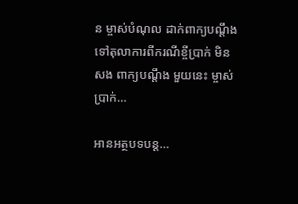ន ម្ចាស់បំណុល ដាក់ពាក្យបណ្តឹង ទៅតុលាការពីករណីខ្ចីប្រាក់ មិនសង ពាក្យបណ្តឹង មួយនេះ ម្ចាស់ប្រាក់…

អានអត្ថបទបន្ត…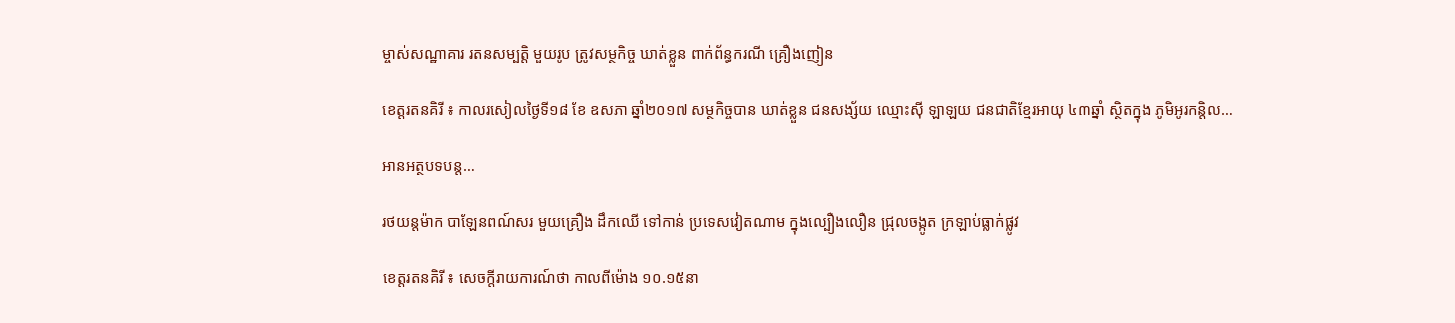ម្ចាស់សណ្ឋាគារ រតនសម្បត្តិ មួយរូប ត្រូវសម្ថកិច្ច ឃាត់ខ្លួន ពាក់ព័ន្ធករណី គ្រឿងញៀន

ខេត្តរតនគិរី ៖ កាលរសៀលថ្ងៃទី១៨ ខែ ឧសភា ឆ្នាំ២០១៧ សម្ថកិច្ចបាន ឃាត់ខ្លួន ជនសង្ស័យ ឈ្មោះស៊ី ឡាឡយ ជនជាតិខ្មែរអាយុ ៤៣ឆ្នាំ ស្ថិតក្នុង ភូមិអូរកន្តិល…

អានអត្ថបទបន្ត…

រថយន្តម៉ាក បាឡែនពណ៍សរ មួយគ្រឿង ដឹកឈើ ទៅកាន់ ប្រទេសវៀតណាម ក្នុងល្បឿងលឿន ជ្រុលចង្កូត ក្រឡាប់ធ្លាក់ផ្លូវ

ខេត្តរតនគិរី ៖ សេចក្តីរាយការណ៍ថា កាលពីម៉ោង ១០.១៥នា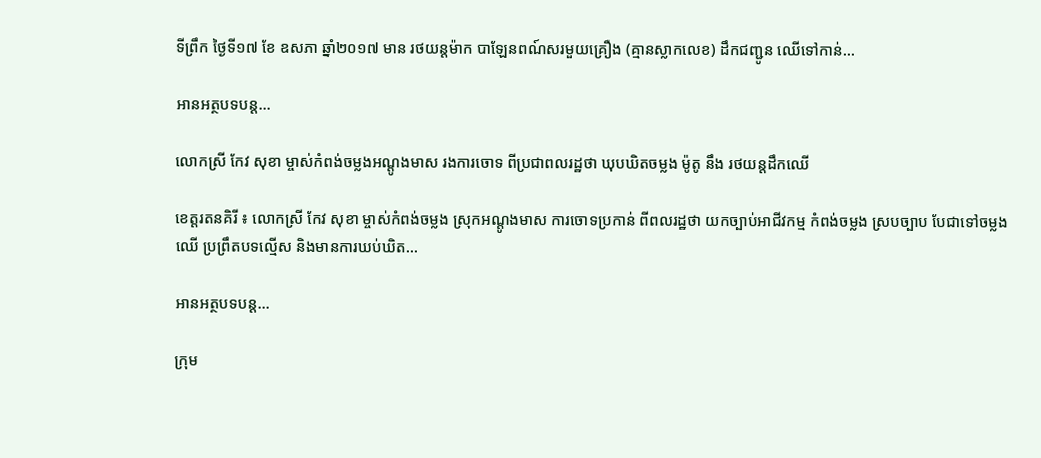ទីព្រឹក ថ្ងៃទី១៧ ខែ ឧសភា ឆ្នាំ២០១៧ មាន រថយន្តម៉ាក បាឡែនពណ៍សរមួយគ្រឿង (គ្មានស្លាកលេខ) ដឹកជញ្ជូន ឈើទៅកាន់…

អានអត្ថបទបន្ត…

លោកស្រី កែវ សុខា ម្ចាស់កំពង់ចម្លងអណ្តូងមាស រងការចោទ ពីប្រជាពលរដ្ឋថា ឃុបឃិតចម្លង ម៉ូតូ នឹង រថយន្តដឹកឈើ

ខេត្តរតនគិរី ៖ លោកស្រី កែវ សុខា ម្ចាស់កំពង់ចម្លង ស្រុកអណ្តូងមាស ការចោទប្រកាន់ ពីពលរដ្ឋថា យកច្បាប់អាជីវកម្ម កំពង់ចម្លង ស្របច្បាប បែជាទៅចម្លងឈើ ប្រព្រឹតបទល្មើស និងមានការឃប់ឃិត…

អានអត្ថបទបន្ត…

ក្រុម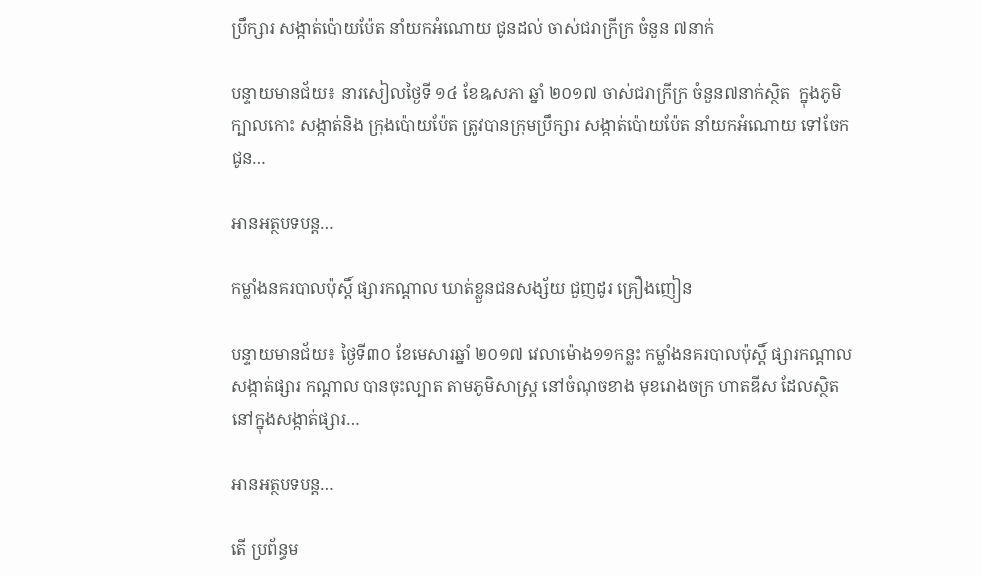ប្រឹក្សារ សង្កាត់ប៉ោយប៉ែត នាំយកអំណោយ ជូនដល់ ចាស់ជរាក្រីក្រ ចំនួន ៧នាក់

បន្ទាយមានជ័យ៖ នារសៀលថ្ងៃទី ១៤ ខែឩសភា ឆ្នាំ ២០១៧ ចាស់ជរាក្រីក្រ ចំនួន៧នាក់ស្ថិត  ក្នុងភូមិក្បាលកោះ សង្កាត់និង ក្រុងប៉ោយប៉ែត ត្រូវបានក្រុមប្រឹក្សារ សង្កាត់ប៉ោយប៉ែត នាំយកអំណោយ ទៅចែកជូន…

អានអត្ថបទបន្ត…

កម្លាំងនគរបាលប៉ុស្តិ៍ ផ្សារកណ្តាល ឃាត់ខ្លួនជនសង្ស័យ ជួញដូរ គ្រឿងញៀន

បន្ទាយមានជ័យ៖ ថ្ងៃទី៣០ ខែមេសារឆ្នាំ ២០១៧ វេលាម៉ោង១១កន្លះ កម្លាំងនគរបាលប៉ុស្តិ៍ ផ្សារកណ្តាល សង្កាត់ផ្សារ កណ្តាល បានចុះល្បាត តាមភូមិសាស្ត្រ នៅចំណុចខាង មុខរោងចក្រ ហាតឌីស ដែលស្ថិតនៅក្នុងសង្កាត់ផ្សារ…

អានអត្ថបទបន្ត…

តើ ប្រព័ន្ធម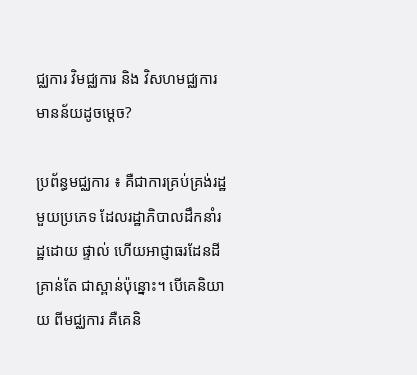ជ្ឈការ វិមជ្ឈការ និង វិសហមជ្ឈការ មានន័យដូចម្ដេច?

ប្រព័ន្ធមជ្ឈការ ៖ គឺជាការគ្រប់គ្រង់រដ្ឋមួយប្រភេទ ដែលរដ្ឋាភិបាលដឹកនាំរដ្ឋដោយ ផ្ទាល់ ហើយអាជ្ញាធរដែនដីគ្រាន់តែ ជាស្ពាន់ប៉ុន្នោះ។ បើគេនិយាយ ពីមជ្ឈការ គឺគេនិ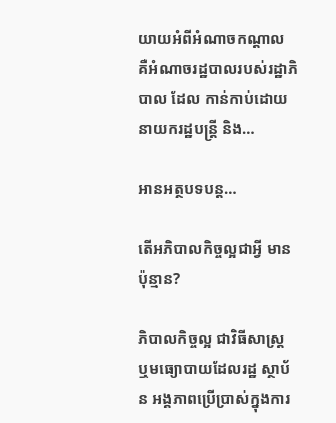យាយអំពីអំណាចកណ្តាល គឺអំណាចរដ្ឋបាលរបស់រដ្ឋាភិបាល ដែល កាន់កាប់ដោយ នាយករដ្ឋបន្រ្តី និង…

អានអត្ថបទបន្ត…

តើអភិបាលកិច្ចល្អជាអ្វី មានប៉ុន្មាន?

ភិបាលកិច្ចល្អ ជាវិធីសាស្ត្រ ឬមធ្យោបាយដែលរដ្ឋ ស្ថាប័ន អង្គភាពប្រើប្រាស់ក្នុងការ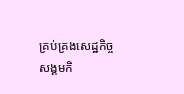គ្រប់គ្រងសេដ្ឋកិច្ច សង្គមកិ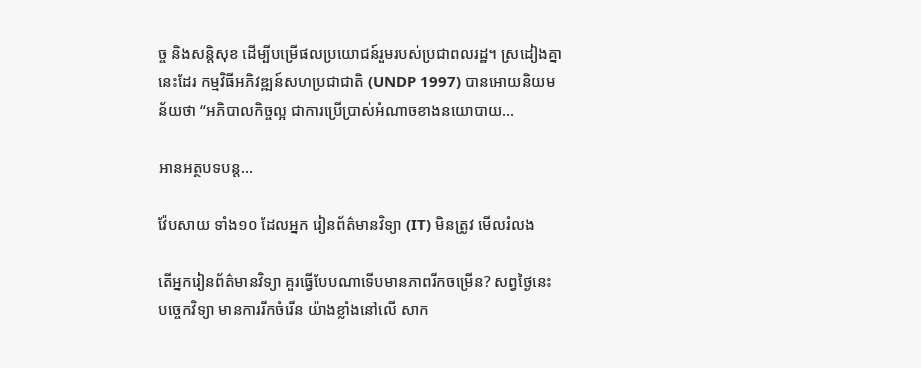ច្ច និងសន្តិសុខ ដើម្បីបម្រើផលប្រយោជន៍រួមរបស់ប្រជាពលរដ្ឋ។ ស្រដៀងគ្នានេះដែរ កម្មវិធីអភិវឌ្ឍន៍សហប្រជាជាតិ (UNDP 1997) បានអោយនិយមន័យថា “អភិបាលកិច្ចល្អ ជាការប្រើប្រាស់អំណាចខាងនយោបាយ…

អានអត្ថបទបន្ត…

វ៉ែបសាយ ទាំង១០ ដែលអ្នក រៀនព័ត៌មានវិទ្យា (IT) មិនត្រូវ មើលរំលង

តើអ្នករៀនព័ត៌មានវិទ្យា គួរធ្វើបែបណាទើបមានភាពរីកចម្រើន? សព្វថ្ងៃនេះបច្ចេកវិទ្យា មានការរីកចំរើន យ៉ាងខ្លាំងនៅលើ សាក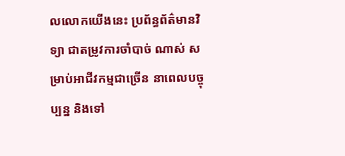លលោកយើងនេះ ប្រព័ន្ធព័ត៌មានវិទ្យា ជាតម្រូវការចាំបាច់ ណាស់ សម្រាប់អាជីវកម្មជាច្រើន នាពេលបច្ចុប្បន្ន និងទៅ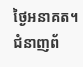ថ្ងៃអនាគត។ ជំនាញព័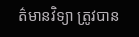ត៌មានវិទ្យា ត្រូវបាន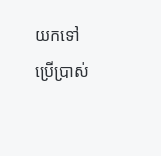យកទៅ ប្រើប្រាស់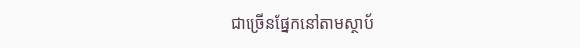ជាច្រើនផ្នែកនៅតាមស្ថាប័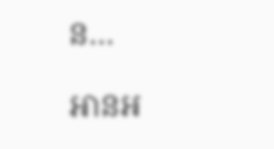ន…

អានអ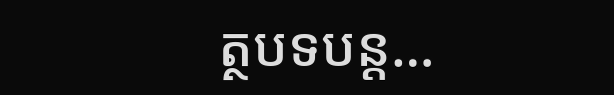ត្ថបទបន្ត…